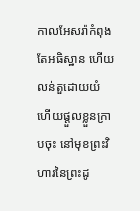កាលអែសរ៉ាកំពុងតែអធិស្ឋាន ហើយលន់តួដោយយំ ហើយផ្តួលខ្លួនក្រាបចុះ នៅមុខព្រះវិហារនៃព្រះដូ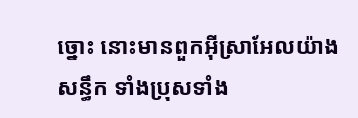ច្នោះ នោះមានពួកអ៊ីស្រាអែលយ៉ាងសន្ធឹក ទាំងប្រុសទាំង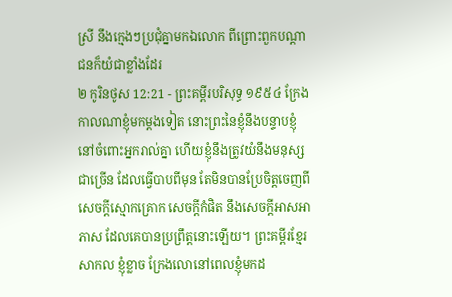ស្រី នឹងក្មេងៗប្រជុំគ្នាមកឯលោក ពីព្រោះពួកបណ្តាជនក៏យំជាខ្លាំងដែរ
២ កូរិនថូស 12:21 - ព្រះគម្ពីរបរិសុទ្ធ ១៩៥៤ ក្រែងកាលណាខ្ញុំមកម្តងទៀត នោះព្រះនៃខ្ញុំនឹងបន្ទាបខ្ញុំនៅចំពោះអ្នករាល់គ្នា ហើយខ្ញុំនឹងត្រូវយំនឹងមនុស្សជាច្រើន ដែលធ្វើបាបពីមុន តែមិនបានប្រែចិត្តចេញពីសេចក្ដីស្មោកគ្រោក សេចក្ដីកំផិត នឹងសេចក្ដីអាសអាភាស ដែលគេបានប្រព្រឹត្តនោះឡើយ។ ព្រះគម្ពីរខ្មែរសាកល ខ្ញុំខ្លាច ក្រែងលោនៅពេលខ្ញុំមកដ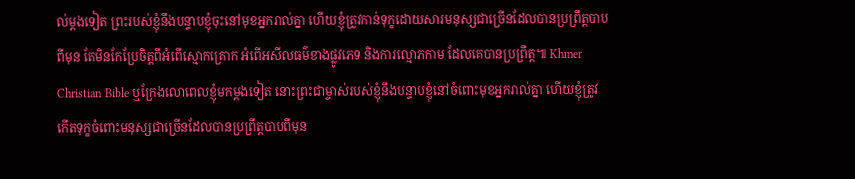ល់ម្ដងទៀត ព្រះរបស់ខ្ញុំនឹងបន្ទាបខ្ញុំចុះនៅមុខអ្នករាល់គ្នា ហើយខ្ញុំត្រូវកាន់ទុក្ខដោយសារមនុស្សជាច្រើនដែលបានប្រព្រឹត្តបាបពីមុន តែមិនកែប្រែចិត្តពីអំពើស្មោកគ្រោក អំពើអសីលធម៌ខាងផ្លូវភេទ និងការល្មោភកាម ដែលគេបានប្រព្រឹត្ត៕ Khmer Christian Bible ឬក្រែងលោពេលខ្ញុំមកម្ដងទៀត នោះព្រះជាម្ចាស់របស់ខ្ញុំនឹងបន្ទាបខ្ញុំនៅចំពោះមុខអ្នករាល់គ្នា ហើយខ្ញុំត្រូវកើតទុក្ខចំពោះមនុស្សជាច្រើនដែលបានប្រព្រឹត្ដបាបពីមុន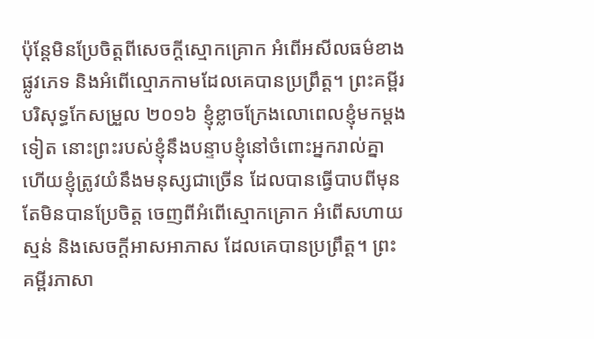ប៉ុន្ដែមិនប្រែចិត្ដពីសេចក្ដីស្មោកគ្រោក អំពើអសីលធម៌ខាងផ្លូវភេទ និងអំពើល្មោភកាមដែលគេបានប្រព្រឹត្ដ។ ព្រះគម្ពីរបរិសុទ្ធកែសម្រួល ២០១៦ ខ្ញុំខ្លាចក្រែងលោពេលខ្ញុំមកម្តងទៀត នោះព្រះរបស់ខ្ញុំនឹងបន្ទាបខ្ញុំនៅចំពោះអ្នករាល់គ្នា ហើយខ្ញុំត្រូវយំនឹងមនុស្សជាច្រើន ដែលបានធ្វើបាបពីមុន តែមិនបានប្រែចិត្ត ចេញពីអំពើស្មោកគ្រោក អំពើសហាយស្មន់ និងសេចក្តីអាសអាភាស ដែលគេបានប្រព្រឹត្ត។ ព្រះគម្ពីរភាសា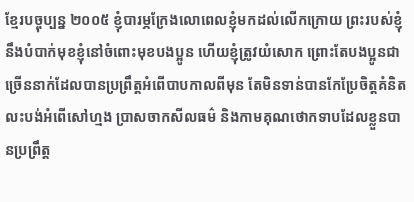ខ្មែរបច្ចុប្បន្ន ២០០៥ ខ្ញុំបារម្ភក្រែងលោពេលខ្ញុំមកដល់លើកក្រោយ ព្រះរបស់ខ្ញុំនឹងបំបាក់មុខខ្ញុំនៅចំពោះមុខបងប្អូន ហើយខ្ញុំត្រូវយំសោក ព្រោះតែបងប្អូនជាច្រើននាក់ដែលបានប្រព្រឹត្តអំពើបាបកាលពីមុន តែមិនទាន់បានកែប្រែចិត្តគំនិត លះបង់អំពើសៅហ្មង ប្រាសចាកសីលធម៌ និងកាមគុណថោកទាបដែលខ្លួនបានប្រព្រឹត្ត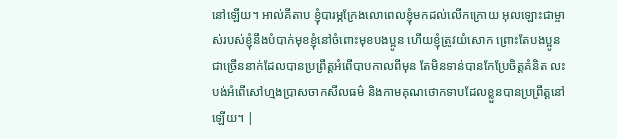នៅឡើយ។ អាល់គីតាប ខ្ញុំបារម្ភក្រែងលោពេលខ្ញុំមកដល់លើកក្រោយ អុលឡោះជាម្ចាស់របស់ខ្ញុំនឹងបំបាក់មុខខ្ញុំនៅចំពោះមុខបងប្អូន ហើយខ្ញុំត្រូវយំសោក ព្រោះតែបងប្អូនជាច្រើននាក់ដែលបានប្រព្រឹត្ដអំពើបាបកាលពីមុន តែមិនទាន់បានកែប្រែចិត្ដគំនិត លះបង់អំពើសៅហ្មងប្រាសចាកសីលធម៌ និងកាមគុណថោកទាបដែលខ្លួនបានប្រព្រឹត្ដនៅឡើយ។ |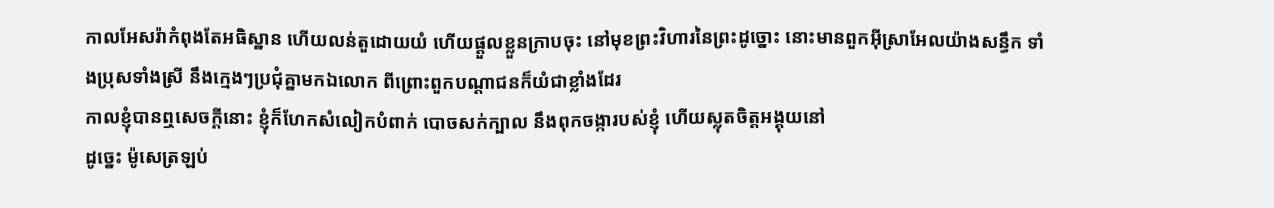កាលអែសរ៉ាកំពុងតែអធិស្ឋាន ហើយលន់តួដោយយំ ហើយផ្តួលខ្លួនក្រាបចុះ នៅមុខព្រះវិហារនៃព្រះដូច្នោះ នោះមានពួកអ៊ីស្រាអែលយ៉ាងសន្ធឹក ទាំងប្រុសទាំងស្រី នឹងក្មេងៗប្រជុំគ្នាមកឯលោក ពីព្រោះពួកបណ្តាជនក៏យំជាខ្លាំងដែរ
កាលខ្ញុំបានឮសេចក្ដីនោះ ខ្ញុំក៏ហែកសំលៀកបំពាក់ បោចសក់ក្បាល នឹងពុកចង្ការបស់ខ្ញុំ ហើយស្លុតចិត្តអង្គុយនៅ
ដូច្នេះ ម៉ូសេត្រឡប់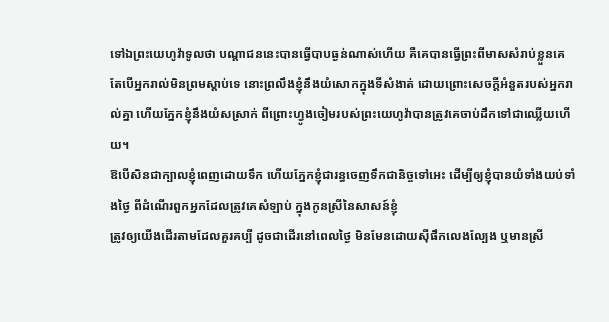ទៅឯព្រះយេហូវ៉ាទូលថា បណ្តាជននេះបានធ្វើបាបធ្ងន់ណាស់ហើយ គឺគេបានធ្វើព្រះពីមាសសំរាប់ខ្លួនគេ
តែបើអ្នករាល់មិនព្រមស្តាប់ទេ នោះព្រលឹងខ្ញុំនឹងយំសោកក្នុងទីសំងាត់ ដោយព្រោះសេចក្ដីអំនួតរបស់អ្នករាល់គ្នា ហើយភ្នែកខ្ញុំនឹងយំសស្រាក់ ពីព្រោះហ្វូងចៀមរបស់ព្រះយេហូវ៉ាបានត្រូវគេចាប់ដឹកទៅជាឈ្លើយហើយ។
ឱបើសិនជាក្បាលខ្ញុំពេញដោយទឹក ហើយភ្នែកខ្ញុំជារន្ធចេញទឹកជានិច្ចទៅអេះ ដើម្បីឲ្យខ្ញុំបានយំទាំងយប់ទាំងថ្ងៃ ពីដំណើរពួកអ្នកដែលត្រូវគេសំឡាប់ ក្នុងកូនស្រីនៃសាសន៍ខ្ញុំ
ត្រូវឲ្យយើងដើរតាមដែលគួរគប្បី ដូចជាដើរនៅពេលថ្ងៃ មិនមែនដោយស៊ីផឹកលេងល្បែង ឬមានស្រី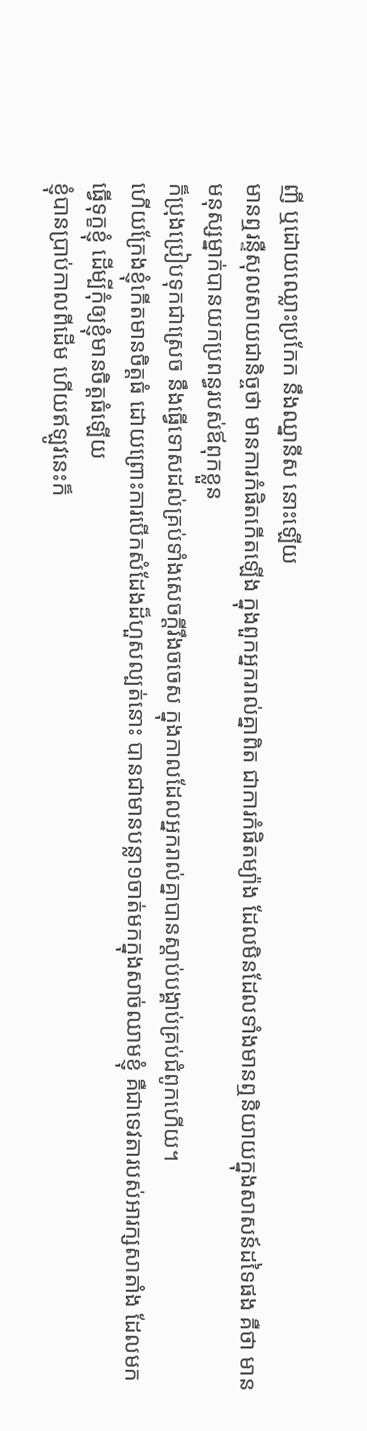ញី ឬដោយឈ្លោះប្រកែក នឹងឈ្នានីស នោះឡើយ
មានឮរន្ទឺសុលសាយជានិច្ចថា មានការកំផិតកើតឡើង ក្នុងពួកអ្នករាល់គ្នាពិត ជាការកំផិតម្យ៉ាង ដែលមិនដែលទាំងមានឮនិយាយក្នុងសាសន៍ដទៃផង គឺថា មានមនុស្សម្នាក់បានយកប្រពន្ធរបស់ឪពុកខ្លួន
ក៏ប្រុងប្រៀបទុកជាស្រេច នឹងធ្វើទោសដល់គ្រប់ទាំងសេចក្ដីរឹងចចេស ក្នុងកាលដែលអ្នករាល់គ្នាបានស្តាប់បង្គាប់គ្រប់ជំពូកហើយ។
ហើយក្រែងខ្ញុំកើតមានចិត្តធំ ដោយព្រោះការបើកសំដែងដ៏ហួសល្បត់នោះ បានជាមានបន្លា១ចាត់មកក្នុងសាច់ឈាមខ្ញុំ គឺជាទេវតារបស់អារក្សសាតាំង ដែលមកធ្វើទុក្ខខ្ញុំ ដើម្បីកុំឲ្យខ្ញុំមានចិត្តធំឡើយ
ខ្ញុំបានប្រាប់កាលពីដើម ហើយឥឡូវនេះក៏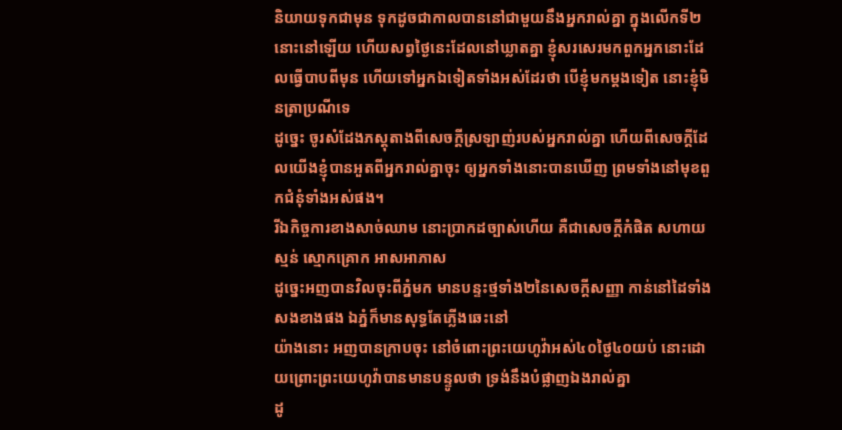និយាយទុកជាមុន ទុកដូចជាកាលបាននៅជាមួយនឹងអ្នករាល់គ្នា ក្នុងលើកទី២នោះនៅឡើយ ហើយសព្វថ្ងៃនេះដែលនៅឃ្លាតគ្នា ខ្ញុំសរសេរមកពួកអ្នកនោះដែលធ្វើបាបពីមុន ហើយទៅអ្នកឯទៀតទាំងអស់ដែរថា បើខ្ញុំមកម្តងទៀត នោះខ្ញុំមិនត្រាប្រណីទេ
ដូច្នេះ ចូរសំដែងភស្តុតាងពីសេចក្ដីស្រឡាញ់របស់អ្នករាល់គ្នា ហើយពីសេចក្ដីដែលយើងខ្ញុំបានអួតពីអ្នករាល់គ្នាចុះ ឲ្យអ្នកទាំងនោះបានឃើញ ព្រមទាំងនៅមុខពួកជំនុំទាំងអស់ផង។
រីឯកិច្ចការខាងសាច់ឈាម នោះប្រាកដច្បាស់ហើយ គឺជាសេចក្ដីកំផិត សហាយស្មន់ ស្មោកគ្រោក អាសអាភាស
ដូច្នេះអញបានវិលចុះពីភ្នំមក មានបន្ទះថ្មទាំង២នៃសេចក្ដីសញ្ញា កាន់នៅដៃទាំងសងខាងផង ឯភ្នំក៏មានសុទ្ធតែភ្លើងឆេះនៅ
យ៉ាងនោះ អញបានក្រាបចុះ នៅចំពោះព្រះយេហូវ៉ាអស់៤០ថ្ងៃ៤០យប់ នោះដោយព្រោះព្រះយេហូវ៉ាបានមានបន្ទូលថា ទ្រង់នឹងបំផ្លាញឯងរាល់គ្នា
ដូ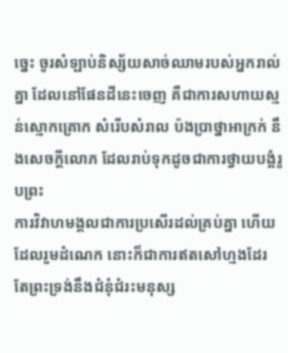ច្នេះ ចូរសំឡាប់និស្ស័យសាច់ឈាមរបស់អ្នករាល់គ្នា ដែលនៅផែនដីនេះចេញ គឺជាការសហាយស្មន់ស្មោកគ្រោក សំរើបសំរាល ប៉ងប្រាថ្នាអាក្រក់ នឹងសេចក្ដីលោភ ដែលរាប់ទុកដូចជាការថ្វាយបង្គំរូបព្រះ
ការវិវាហមង្គលជាការប្រសើរដល់គ្រប់គ្នា ហើយដែលរួមដំណេក នោះក៏ជាការឥតសៅហ្មងដែរ តែព្រះទ្រង់នឹងជំនុំជំរះមនុស្ស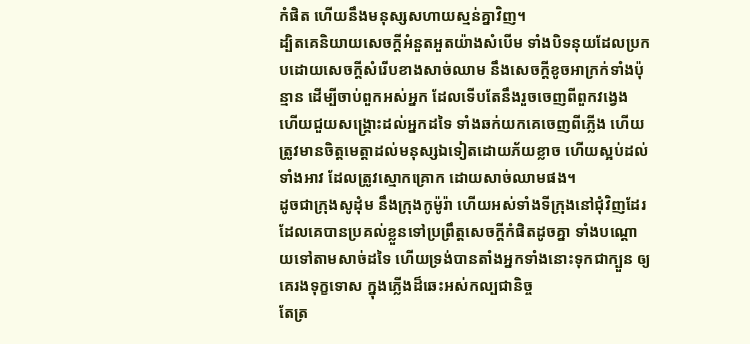កំផិត ហើយនឹងមនុស្សសហាយស្មន់គ្នាវិញ។
ដ្បិតគេនិយាយសេចក្ដីអំនួតអួតយ៉ាងសំបើម ទាំងបិទនុយដែលប្រកបដោយសេចក្ដីសំរើបខាងសាច់ឈាម នឹងសេចក្ដីខូចអាក្រក់ទាំងប៉ុន្មាន ដើម្បីចាប់ពួកអស់អ្នក ដែលទើបតែនឹងរួចចេញពីពួកវង្វេង
ហើយជួយសង្គ្រោះដល់អ្នកដទៃ ទាំងឆក់យកគេចេញពីភ្លើង ហើយត្រូវមានចិត្តមេត្តាដល់មនុស្សឯទៀតដោយភ័យខ្លាច ហើយស្អប់ដល់ទាំងអាវ ដែលត្រូវស្មោកគ្រោក ដោយសាច់ឈាមផង។
ដូចជាក្រុងសូដុំម នឹងក្រុងកូម៉ូរ៉ា ហើយអស់ទាំងទីក្រុងនៅជុំវិញដែរ ដែលគេបានប្រគល់ខ្លួនទៅប្រព្រឹត្តសេចក្ដីកំផិតដូចគ្នា ទាំងបណ្តោយទៅតាមសាច់ដទៃ ហើយទ្រង់បានតាំងអ្នកទាំងនោះទុកជាក្បួន ឲ្យគេរងទុក្ខទោស ក្នុងភ្លើងដ៏ឆេះអស់កល្បជានិច្ច
តែត្រ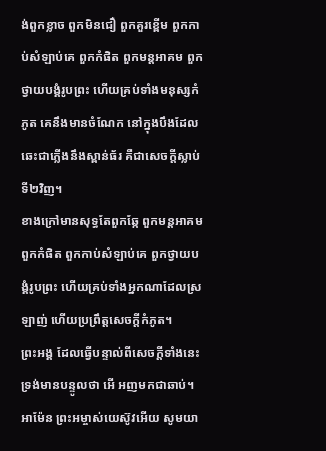ង់ពួកខ្លាច ពួកមិនជឿ ពួកគួរខ្ពើម ពួកកាប់សំឡាប់គេ ពួកកំផិត ពួកមន្តអាគម ពួកថ្វាយបង្គំរូបព្រះ ហើយគ្រប់ទាំងមនុស្សកំភូត គេនឹងមានចំណែក នៅក្នុងបឹងដែលឆេះជាភ្លើងនឹងស្ពាន់ធ័រ គឺជាសេចក្ដីស្លាប់ទី២វិញ។
ខាងក្រៅមានសុទ្ធតែពួកឆ្កែ ពួកមន្តអាគម ពួកកំផិត ពួកកាប់សំឡាប់គេ ពួកថ្វាយបង្គំរូបព្រះ ហើយគ្រប់ទាំងអ្នកណាដែលស្រឡាញ់ ហើយប្រព្រឹត្តសេចក្ដីកំភូត។
ព្រះអង្គ ដែលធ្វើបន្ទាល់ពីសេចក្ដីទាំងនេះ ទ្រង់មានបន្ទូលថា អើ អញមកជាឆាប់។ អាម៉ែន ព្រះអម្ចាស់យេស៊ូវអើយ សូមយា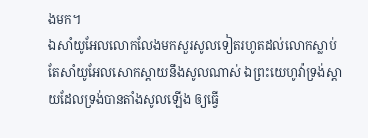ងមក។
ឯសាំយូអែលលោកលែងមកសួរសូលទៀតរហូតដល់លោកស្លាប់ តែសាំយូអែលសោកស្តាយនឹងសូលណាស់ ឯព្រះយេហូវ៉ាទ្រង់ស្តាយដែលទ្រង់បានតាំងសូលឡើង ឲ្យធ្វើ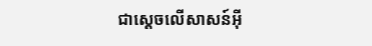ជាស្តេចលើសាសន៍អ៊ី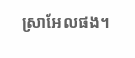ស្រាអែលផង។